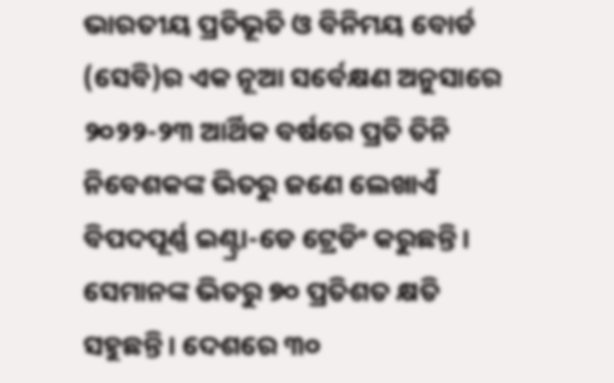ଭାରତୀୟ ପ୍ରତିଭୂତି ଓ ବିନିମୟ ବୋର୍ଡ (ସେବି)ର ଏକ ନୂଆ ସର୍ବେକ୍ଷଣ ଅନୁସାରେ ୨୦୨୨-୨୩ ଆର୍ଥିକ ବର୍ଷରେ ପ୍ରତି ତିନି ନିବେଶକଙ୍କ ଭିତରୁ ଜଣେ ଲେଖାଏଁ ବିପଦପୂର୍ଣ୍ଣ ଇଣ୍ଟ୍ରା-ଡେ ଟ୍ରେଡିଂ କରୁଛନ୍ତି। ସେମାନଙ୍କ ଭିତରୁ ୭୦ ପ୍ରତିଶତ କ୍ଷତି ସହୁଛନ୍ତି। ଦେଶରେ ୩୦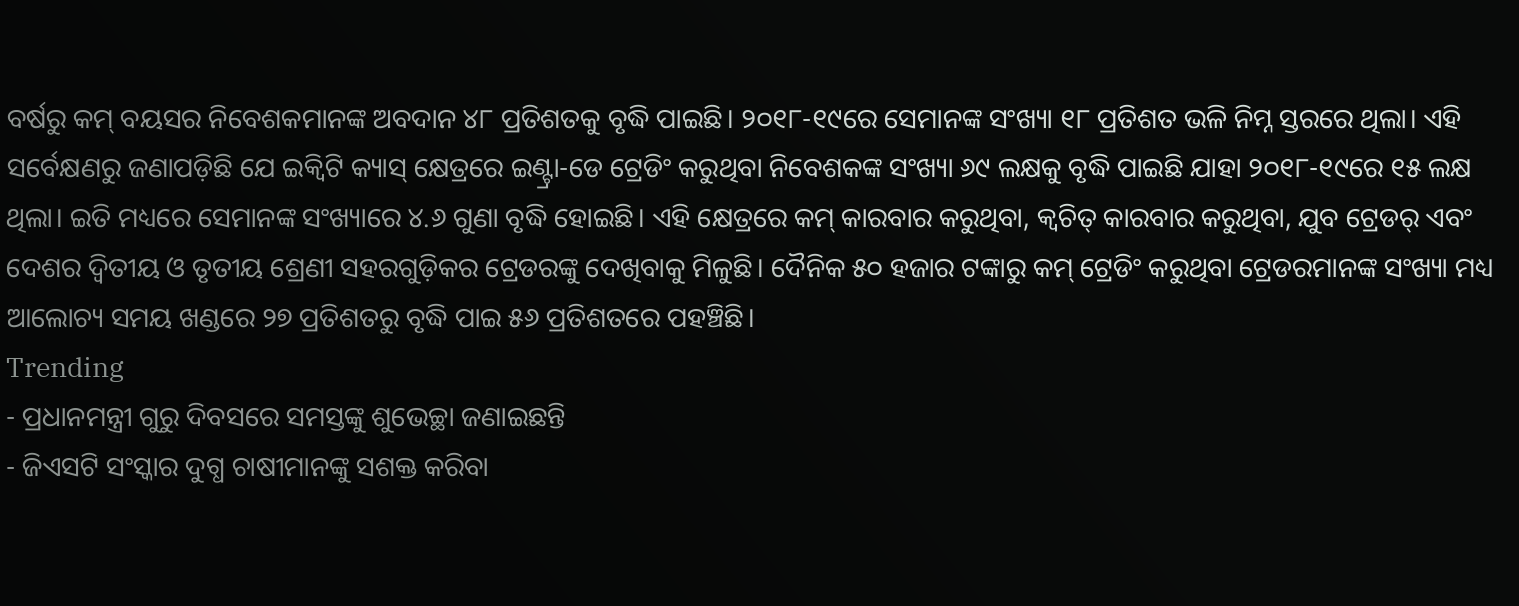ବର୍ଷରୁ କମ୍ ବୟସର ନିବେଶକମାନଙ୍କ ଅବଦାନ ୪୮ ପ୍ରତିଶତକୁ ବୃଦ୍ଧି ପାଇଛି। ୨୦୧୮-୧୯ରେ ସେମାନଙ୍କ ସଂଖ୍ୟା ୧୮ ପ୍ରତିଶତ ଭଳି ନିମ୍ନ ସ୍ତରରେ ଥିଲା। ଏହି ସର୍ବେକ୍ଷଣରୁ ଜଣାପଡ଼ିଛି ଯେ ଇକ୍ବିଟି କ୍ୟାସ୍ କ୍ଷେତ୍ରରେ ଇଣ୍ଟ୍ରା-ଡେ ଟ୍ରେଡିଂ କରୁଥିବା ନିବେଶକଙ୍କ ସଂଖ୍ୟା ୬୯ ଲକ୍ଷକୁ ବୃଦ୍ଧି ପାଇଛି ଯାହା ୨୦୧୮-୧୯ରେ ୧୫ ଲକ୍ଷ ଥିଲା। ଇତି ମଧ୍ୟରେ ସେମାନଙ୍କ ସଂଖ୍ୟାରେ ୪.୬ ଗୁଣା ବୃଦ୍ଧି ହୋଇଛି। ଏହି କ୍ଷେତ୍ରରେ କମ୍ କାରବାର କରୁଥିବା, କ୍ବଚିତ୍ କାରବାର କରୁଥିବା, ଯୁବ ଟ୍ରେଡର୍ ଏବଂ ଦେଶର ଦ୍ବିତୀୟ ଓ ତୃତୀୟ ଶ୍ରେଣୀ ସହରଗୁଡ଼ିକର ଟ୍ରେଡରଙ୍କୁ ଦେଖିବାକୁ ମିଳୁଛି। ଦୈନିକ ୫୦ ହଜାର ଟଙ୍କାରୁ କମ୍ ଟ୍ରେଡିଂ କରୁଥିବା ଟ୍ରେଡରମାନଙ୍କ ସଂଖ୍ୟା ମଧ୍ୟ ଆଲୋଚ୍ୟ ସମୟ ଖଣ୍ଡରେ ୨୭ ପ୍ରତିଶତରୁ ବୃଦ୍ଧି ପାଇ ୫୬ ପ୍ରତିଶତରେ ପହଞ୍ଚିଛି।
Trending
- ପ୍ରଧାନମନ୍ତ୍ରୀ ଗୁରୁ ଦିବସରେ ସମସ୍ତଙ୍କୁ ଶୁଭେଚ୍ଛା ଜଣାଇଛନ୍ତି
- ଜିଏସଟି ସଂସ୍କାର ଦୁଗ୍ଧ ଚାଷୀମାନଙ୍କୁ ସଶକ୍ତ କରିବା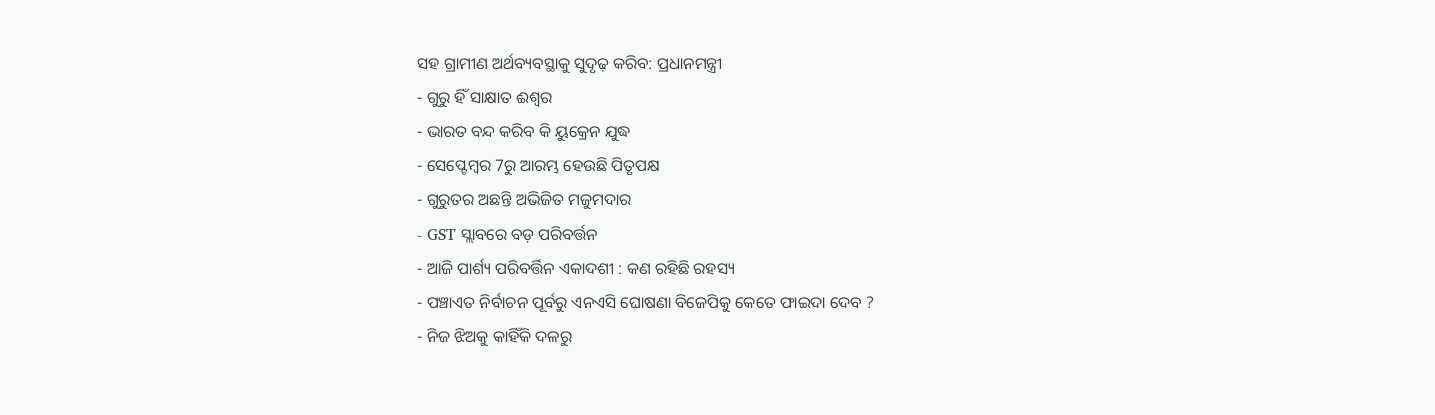ସହ ଗ୍ରାମୀଣ ଅର୍ଥବ୍ୟବସ୍ଥାକୁ ସୁଦୃଢ଼ କରିବ: ପ୍ରଧାନମନ୍ତ୍ରୀ
- ଗୁରୁ ହିଁ ସାକ୍ଷାତ ଈଶ୍ବର
- ଭାରତ ବନ୍ଦ କରିବ କି ୟୁକ୍ରେନ ଯୁଦ୍ଧ
- ସେପ୍ଟେମ୍ବର 7ରୁ ଆରମ୍ଭ ହେଉଛି ପିତୃପକ୍ଷ
- ଗୁରୁତର ଅଛନ୍ତି ଅଭିଜିତ ମଜୁମଦାର
- GST ସ୍ଲାବରେ ବଡ଼ ପରିବର୍ତ୍ତନ
- ଆଜି ପାର୍ଶ୍ୟ ପରିବର୍ତ୍ତିନ ଏକାଦଶୀ : କଣ ରହିଛି ରହସ୍ୟ
- ପଞ୍ଚାଏତ ନିର୍ବାଚନ ପୂର୍ବରୁ ଏନଏସି ଘୋଷଣା ବିଜେପିକୁ କେତେ ଫାଇଦା ଦେବ ?
- ନିଜ ଝିଅକୁ କାହିଁକି ଦଳରୁ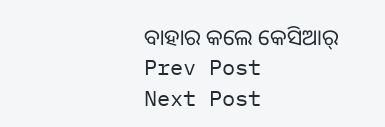ବାହାର କଲେ କେସିଆର୍
Prev Post
Next Post